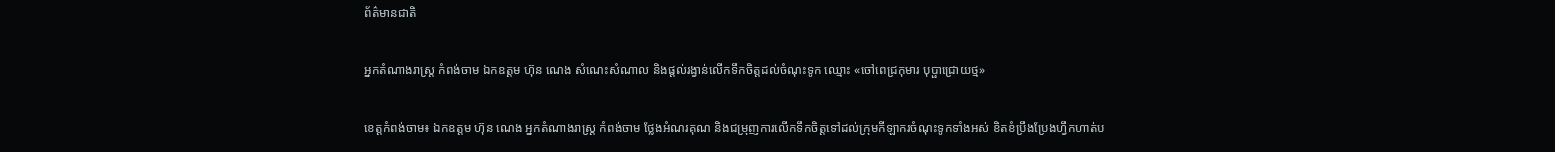ព័ត៌មានជាតិ

អ្នកតំណាងរាស្ត្រ កំពង់ចាម ឯកឧត្តម ហ៊ុន ណេង សំណេះសំណាល និងផ្ដល់រង្វាន់លើកទឹកចិត្តដល់ចំណុះទូក ឈ្មោះ «ចៅពេជ្រកុមារ បុប្ផាជ្រោយថ្ម»

ខេត្តកំពង់ចាម៖ ឯកឧត្តម ហ៊ុន ណេង អ្នកតំណាងរាស្ត្រ កំពង់ចាម ថ្លែងអំណរគុណ និងជម្រុញការលើកទឹកចិត្តទៅដល់ក្រុមកីឡាករចំណុះទូកទាំងអស់ ខិតខំប្រឹងប្រែងហ្វឹកហាត់ប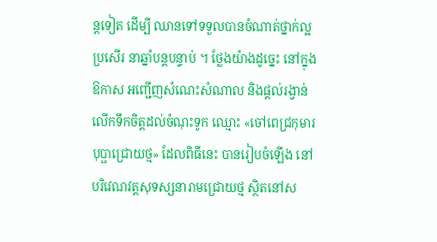ន្តទៀត ដើម្បី ឈានទៅទទួលបានចំណាត់ថ្នាក់ល្អប្រសើរ នាឆ្នាំបន្តបន្ទាប់ ។ ថ្លែងយ៉ាងដូច្នេះ នៅក្នុងឱកាស អញ្ជើញសំណេះសំណាល និងផ្ដល់រង្វាន់លើកទឹកចិត្តដល់ចំណុះទូក ឈ្មោះ «ចៅពេជ្រកុមារ បុប្ផាជ្រោយថ្ម» ដែលពិធីនេះ បានរៀបចំឡើង នៅបរិវេណវត្តសុទស្សនារាមជ្រោយថ្ម ស្ថិតនៅស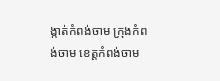ង្កាត់កំពង់ចាម ក្រុងកំពង់ចាម ខេត្តកំពង់ចាម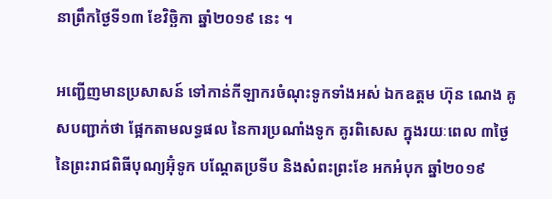នាព្រឹកថ្ងៃទី១៣ ខែវិច្ឆិកា ឆ្នាំ២០១៩ នេះ ។

អញ្ជើញមានប្រសាសន៍ ទៅកាន់កីឡាករចំណុះទូកទាំងអស់ ឯកឧត្ដម ហ៊ុន ណេង គូសបញ្ជាក់ថា ផ្អែកតាមលទ្ធផល នៃការប្រណាំងទូក គូរពិសេស ក្នុងរយៈពេល ៣ថ្ងៃ នៃព្រះរាជពិធីបុណ្យអ៊ុំទូក បណ្ដែតប្រទីប និងសំពះព្រះខែ អកអំបុក ឆ្នាំ២០១៩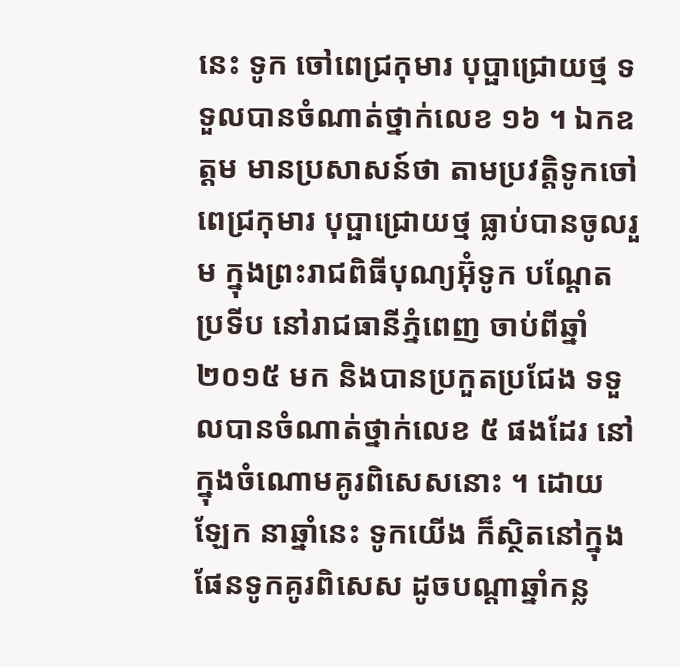នេះ ទូក ចៅពេជ្រកុមារ បុប្ផាជ្រោយថ្ម ទទួលបានចំណាត់ថ្នាក់លេខ ១៦ ។ ឯកឧត្ដម មានប្រសាសន៍ថា តាមប្រវត្តិទូកចៅពេជ្រកុមារ បុប្ផាជ្រោយថ្ម ធ្លាប់បានចូលរួម ក្នុងព្រះរាជពិធីបុណ្យអ៊ុំទូក បណ្ដែតប្រទីប នៅរាជធានីភ្នំពេញ ចាប់ពីឆ្នាំ២០១៥ មក និងបានប្រកួតប្រជែង ទទួលបានចំណាត់ថ្នាក់លេខ ៥ ផងដែរ នៅក្នុងចំណោមគូរពិសេសនោះ ។ ដោយឡែក នាឆ្នាំនេះ ទូកយើង ក៏ស្ថិតនៅក្នុងផែនទូកគូរពិសេស ដូចបណ្ដាឆ្នាំកន្ល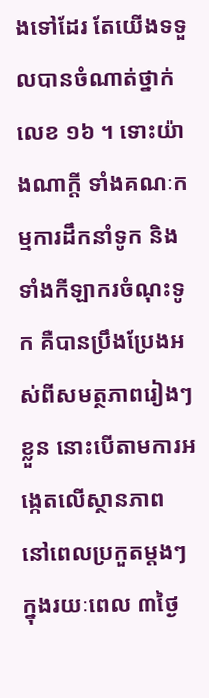ងទៅដែរ តែយើងទទួលបានចំណាត់ថ្នាក់លេខ ១៦ ។ ទោះយ៉ាងណាក្ដី ទាំងគណៈកម្មការដឹកនាំទូក និងទាំងកីឡាករចំណុះទូក គឺបានប្រឹងប្រែងអស់ពីសមត្ថភាពរៀងៗខ្លួន នោះបើតាមការអង្កេតលើស្ថានភាព នៅពេលប្រកួតម្ដងៗ ក្នុងរយៈពេល ៣ថ្ងៃ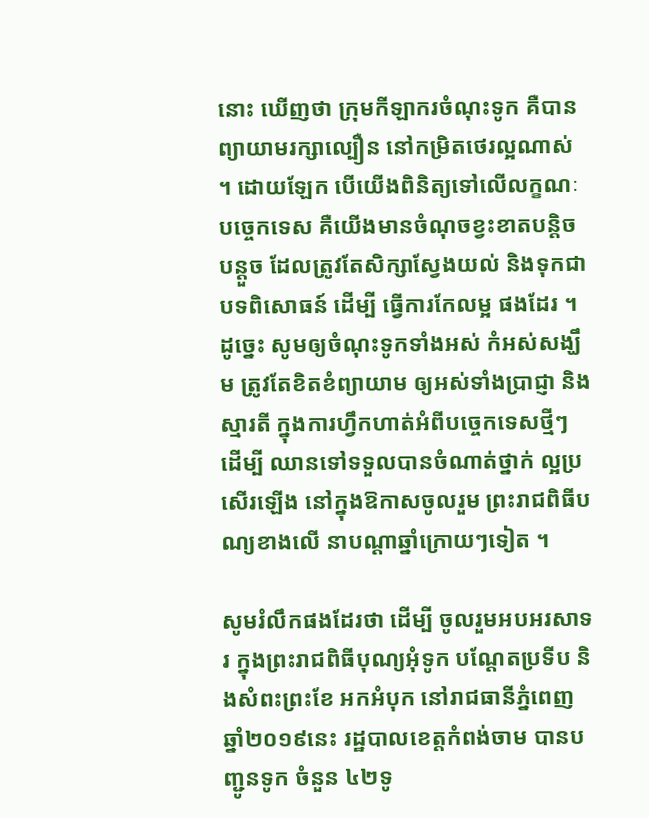នោះ ឃើញថា ក្រុមកីឡាករចំណុះទូក គឺបានព្យាយាមរក្សាល្បឿន នៅកម្រិតថេរល្អណាស់ ។ ដោយឡែក បើយើងពិនិត្យទៅលើលក្ខណៈបច្ចេកទេស គឺយើងមានចំណុចខ្វះខាតបន្តិចបន្តួច ដែលត្រូវតែសិក្សាស្វែងយល់ និងទុកជាបទពិសោធន៍ ដើម្បី ធ្វើការកែលម្អ ផងដែរ ។ ដូច្នេះ សូមឲ្យចំណុះទូកទាំងអស់ កំអស់សង្ឃឹម ត្រូវតែខិតខំព្យាយាម ឲ្យអស់ទាំងប្រាជ្ញា និងស្មារតី ក្នុងការហ្វឹកហាត់អំពីបច្ចេកទេសថ្មីៗ ដើម្បី ឈានទៅទទួលបានចំណាត់ថ្នាក់ ល្អប្រសើរឡើង នៅក្នុងឱកាសចូលរួម ព្រះរាជពិធីបណ្យខាងលើ នាបណ្ដាឆ្នាំក្រោយៗទៀត ។

សូមរំលឹកផងដែរថា ដើម្បី ចូលរួមអបអរសាទរ ក្នុងព្រះរាជពិធីបុណ្យអុំទូក បណ្តែតប្រទីប និងសំពះព្រះខែ អកអំបុក នៅរាជធានីភ្នំពេញ ឆ្នាំ២០១៩នេះ រដ្ឋបាលខេត្តកំពង់ចាម បានបញ្ជូនទូក ចំនួន ៤២ទូ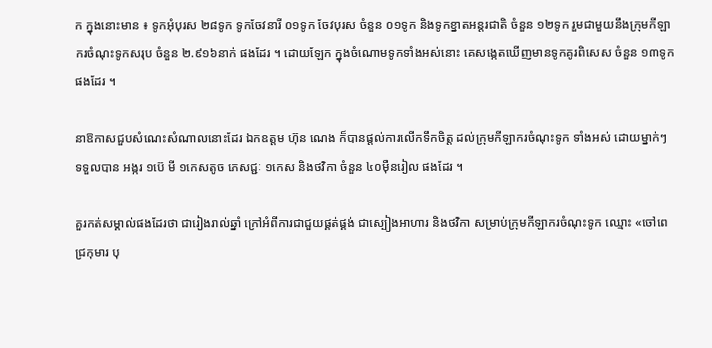ក ក្នុងនោះមាន ៖ ទូកអុំបុរស ២៨ទូក ទូកចែវនារី ០១ទូក ចែវបុរស ចំនួន ០១ទូក និងទូកខ្នាតអន្តរជាតិ ចំនួន ១២ទូក រួមជាមួយនឹងក្រុមកីឡាករចំណុះទូកសរុប ចំនួន ២.៩១៦នាក់ ផងដែរ ។ ដោយឡែក ក្នុងចំណោមទូកទាំងអស់នោះ គេសង្កេតឃើញមានទូកគូរពិសេស ចំនួន ១៣ទូក ផងដែរ ។

នាឱកាសជួបសំណេះសំណាលនោះដែរ ឯកឧត្ដម ហ៊ុន ណេង ក៏បានផ្ដល់ការលើកទឹកចិត្ត ដល់ក្រុមកីឡាករចំណុះទូក ទាំងអស់ ដោយម្នាក់ៗ ទទួលបាន អង្ករ ១ប៊េ មី ១កេសតូច ភេសជ្ជៈ ១កេស និងថវិកា ចំនួន ៤០ម៉ឺនរៀល ផងដែរ ។

គួរកត់សម្គាល់ផងដែរថា ជារៀងរាល់ឆ្នាំ ក្រៅអំពីការជាជួយផ្គត់ផ្គង់ ជាស្បៀងអាហារ និងថវិកា សម្រាប់ក្រុមកីឡាករចំណុះទូក ឈ្មោះ «ចៅពេជ្រកុមារ បុ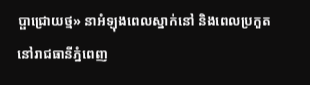ប្ផាជ្រោយថ្ម» នាអំឡុងពេលស្នាក់នៅ និងពេលប្រកួត នៅរាជធានីភ្នំពេញ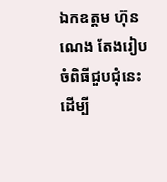ឯកឧត្ដម ហ៊ុន ណេង តែងរៀបចំពិធីជួបជុំនេះ ដើម្បី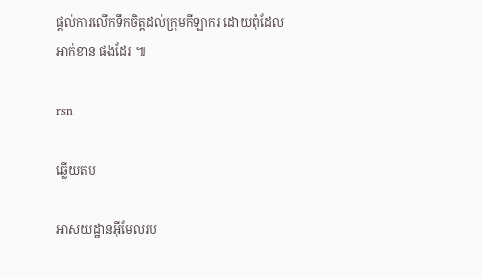ផ្ដល់ការលើកទឹកចិត្តដល់ក្រុមកីឡាករ ដោយពុំដែលអាក់ខាន ផងដែរ ៕

rsn

ឆ្លើយតប

អាសយដ្ឋានអ៊ីមែលរប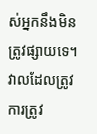ស់អ្នកនឹងមិនត្រូវផ្សាយទេ។ វាលដែលត្រូវការត្រូវ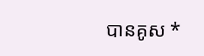បានគូស *